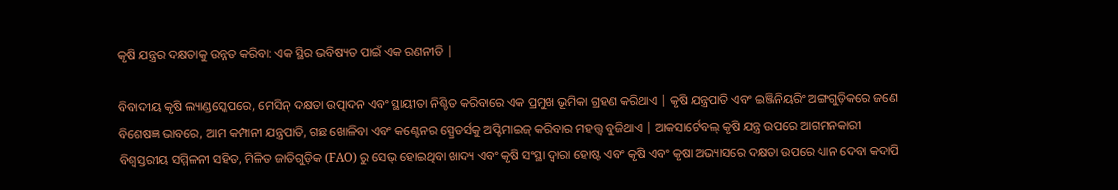କୃଷି ଯନ୍ତ୍ରର ଦକ୍ଷତାକୁ ଉନ୍ନତ କରିବା: ଏକ ସ୍ଥିର ଭବିଷ୍ୟତ ପାଇଁ ଏକ ରଣନୀତି |

ବିବାଦୀୟ କୃଷି ଲ୍ୟାଣ୍ଡସ୍କେପରେ, ମେସିନ୍ ଦକ୍ଷତା ଉତ୍ପାଦନ ଏବଂ ସ୍ଥାୟୀତା ନିଶ୍ଚିତ କରିବାରେ ଏକ ପ୍ରମୁଖ ଭୂମିକା ଗ୍ରହଣ କରିଥାଏ | କୃଷି ଯନ୍ତ୍ରପାତି ଏବଂ ଇଞ୍ଜିନିୟରିଂ ଅଙ୍ଗଗୁଡ଼ିକରେ ଜଣେ ବିଶେଷଜ୍ଞ ଭାବରେ, ଆମ କମ୍ପାନୀ ଯନ୍ତ୍ରପାତି, ଗଛ ଖୋଳିବା ଏବଂ କଣ୍ଟେନର ସ୍ପ୍ରେଡର୍ସକୁ ଅପ୍ଟିମାଇଜ୍ କରିବାର ମହତ୍ତ୍ୱ ବୁଜିଥାଏ | ଆକସାର୍ଟେବଲ୍ କୃଷି ଯନ୍ତ୍ର ଉପରେ ଆଗମନକାରୀ ବିଶ୍ୱସ୍ତରୀୟ ସମ୍ମିଳନୀ ସହିତ, ମିଳିତ ଜାତିଗୁଡ଼ିକ (FAO) ରୁ ସେଭ୍ ହୋଇଥିବା ଖାଦ୍ୟ ଏବଂ କୃଷି ସଂସ୍ଥା ଦ୍ୱାରା ହୋଷ୍ଟ ଏବଂ କୃଷି ଏବଂ କୃଷା ଅଭ୍ୟାସରେ ଦକ୍ଷତା ଉପରେ ଧ୍ୟାନ ଦେବା କଦାପି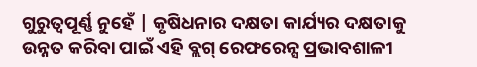ଗୁରୁତ୍ୱପୂର୍ଣ୍ଣ ନୁହେଁ | କୃଷିଧନାର ଦକ୍ଷତା କାର୍ଯ୍ୟର ଦକ୍ଷତାକୁ ଉନ୍ନତ କରିବା ପାଇଁ ଏହି ବ୍ଲଗ୍ ରେଫରେନ୍ସ ପ୍ରଭାବଶାଳୀ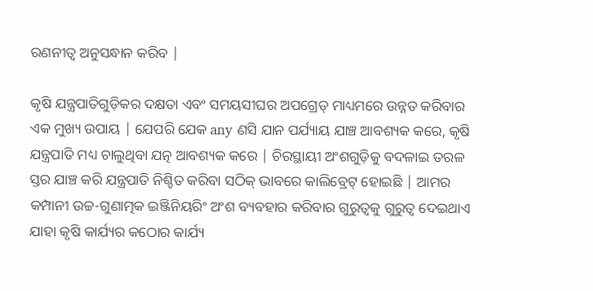ରଣନୀତ୍ୱ ଅନୁସନ୍ଧାନ କରିବ |

କୃଷି ଯନ୍ତ୍ରପାତିଗୁଡ଼ିକର ଦକ୍ଷତା ଏବଂ ସମୟସୀଘର ଅପଗ୍ରେଡ୍ ମାଧ୍ୟମରେ ଉନ୍ନତ କରିବାର ଏକ ମୁଖ୍ୟ ଉପାୟ | ଯେପରି ଯେକ any ଣସି ଯାନ ପର୍ଯ୍ୟାୟ ଯାଞ୍ଚ ଆବଶ୍ୟକ କରେ, କୃଷି ଯନ୍ତ୍ରପାତି ମଧ୍ୟ ଚାଲୁଥିବା ଯତ୍ନ ଆବଶ୍ୟକ କରେ | ଚିରସ୍ଥାୟୀ ଅଂଶଗୁଡ଼ିକୁ ବଦଳାଇ ତରଳ ସ୍ତର ଯାଞ୍ଚ କରି ଯନ୍ତ୍ରପାତି ନିଶ୍ଚିତ କରିବା ସଠିକ୍ ଭାବରେ କାଲିବ୍ରେଟ୍ ହୋଇଛି | ଆମର କମ୍ପାନୀ ଉଚ୍ଚ-ଗୁଣାତ୍ମକ ଇଞ୍ଜିନିୟରିଂ ଅଂଶ ବ୍ୟବହାର କରିବାର ଗୁରୁତ୍ୱକୁ ଗୁରୁତ୍ୱ ଦେଇଥାଏ ଯାହା କୃଷି କାର୍ଯ୍ୟର କଠୋର କାର୍ଯ୍ୟ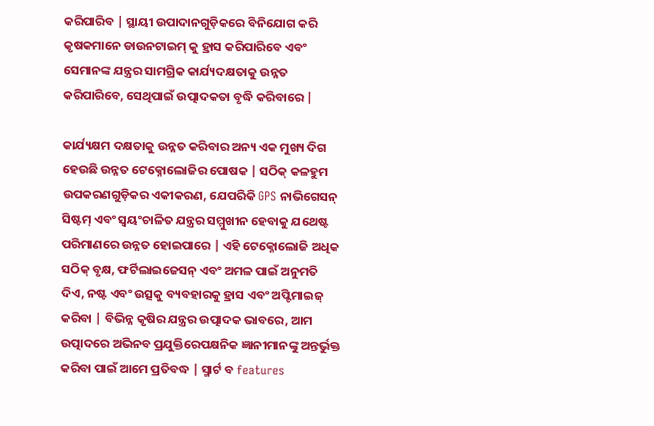କରିପାରିବ | ସ୍ଥାୟୀ ଉପାଦାନଗୁଡ଼ିକରେ ବିନିଯୋଗ କରି କୃଷକମାନେ ଡାଉନଟାଇମ୍ କୁ ହ୍ରାସ କରିପାରିବେ ଏବଂ ସେମାନଙ୍କ ଯନ୍ତ୍ରର ସାମଗ୍ରିକ କାର୍ଯ୍ୟଦକ୍ଷତାକୁ ଉନ୍ନତ କରିପାରିବେ, ସେଥିପାଇଁ ଉତ୍ପାଦକତା ବୃଦ୍ଧି କରିବାରେ |

କାର୍ଯ୍ୟକ୍ଷମ ଦକ୍ଷତାକୁ ଉନ୍ନତ କରିବାର ଅନ୍ୟ ଏକ ମୁଖ୍ୟ ଦିଗ ହେଉଛି ଉନ୍ନତ ଟେକ୍ନୋଲୋଜିର ପୋଷକ | ସଠିକ୍ କଳହୁମ ଉପକରଣଗୁଡ଼ିକର ଏକୀକରଣ, ଯେପରିକି GPS ନାଭିଗେସନ୍ ସିଷ୍ଟମ୍ ଏବଂ ସ୍ୱୟଂଚାଳିତ ଯନ୍ତ୍ରର ସମ୍ମୁଖୀନ ହେବାକୁ ଯଥେଷ୍ଟ ପରିମାଣରେ ଉନ୍ନତ ହୋଇପାରେ | ଏହି ଟେକ୍ନୋଲୋଜି ଅଧିକ ସଠିକ୍ ବୃକ୍ଷ, ଫର୍ଟିଲାଇଜେସନ୍ ଏବଂ ଅମଳ ପାଇଁ ଅନୁମତି ଦିଏ, ନଷ୍ଟ ଏବଂ ଉତ୍ସକୁ ବ୍ୟବହାରକୁ ହ୍ରାସ ଏବଂ ଅପ୍ଟିମାଇଜ୍ କରିବା | ବିଭିନ୍ନ କୃଷିର ଯନ୍ତ୍ରର ଉତ୍ପାଦକ ଭାବରେ, ଆମ ଉତ୍ପାଦରେ ଅଭିନବ ପ୍ରଯୁକ୍ତିରେପକ୍ଷନିକ ଜ୍ଞାନୀମାନଙ୍କୁ ଅନ୍ତର୍ଭୁକ୍ତ କରିବା ପାଇଁ ଆମେ ପ୍ରତିବଦ୍ଧ | ସ୍ମାର୍ଟ ବ features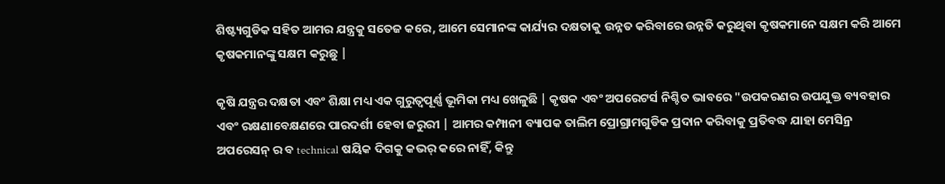ଶିଷ୍ଟ୍ୟଗୁଡିକ ସହିତ ଆମର ଯନ୍ତ୍ରକୁ ସତେଜ କରେ, ଆମେ ସେମାନଙ୍କ କାର୍ଯ୍ୟର ଦକ୍ଷତାକୁ ଉନ୍ନତ କରିବାରେ ଉନ୍ନତି କରୁଥିବା କୃଷକମାନେ ସକ୍ଷମ କରି ଆମେ କୃଷକମାନଙ୍କୁ ସକ୍ଷମ କରୁଛୁ |

କୃଷି ଯନ୍ତ୍ରର ଦକ୍ଷତା ଏବଂ ଶିକ୍ଷା ମଧ୍ୟ ଏକ ଗୁରୁତ୍ୱପୂର୍ଣ୍ଣ ଭୂମିକା ମଧ୍ୟ ଖେଳୁଛି | କୃଷକ ଏବଂ ଅପରେଟର୍ସ ନିଶ୍ଚିତ ଭାବରେ "ଉପକରଣର ଉପଯୁକ୍ତ ବ୍ୟବହାର ଏବଂ ରକ୍ଷଣାବେକ୍ଷଣରେ ପାରଦର୍ଶୀ ହେବା ଜରୁରୀ | ଆମର କମ୍ପାନୀ ବ୍ୟାପକ ତାଲିମ ପ୍ରୋଗ୍ରାମଗୁଡିକ ପ୍ରଦାନ କରିବାକୁ ପ୍ରତିବଦ୍ଧ ଯାହା ମେସିନ୍ର ଅପରେସନ୍ ର ବ technical ଷୟିକ ଦିଗକୁ କଭର୍ କରେ ନାହିଁ, କିନ୍ତୁ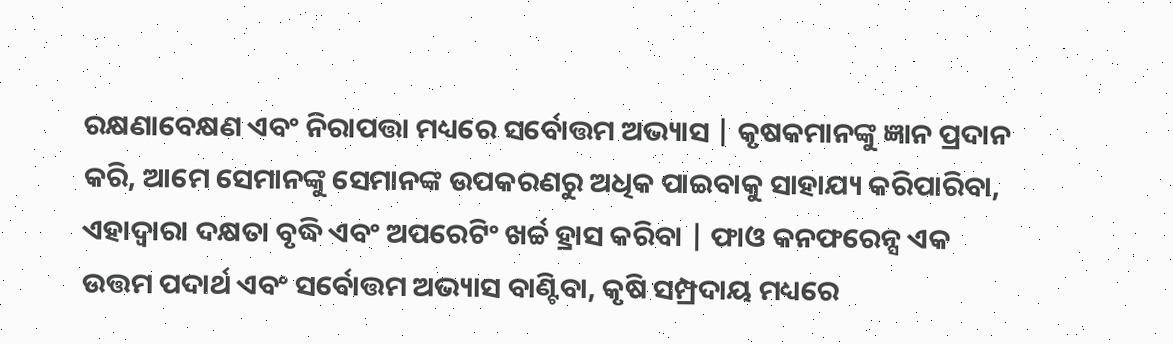ରକ୍ଷଣାବେକ୍ଷଣ ଏବଂ ନିରାପତ୍ତା ମଧ୍ୟରେ ସର୍ବୋତ୍ତମ ଅଭ୍ୟାସ | କୃଷକମାନଙ୍କୁ ଜ୍ଞାନ ପ୍ରଦାନ କରି, ଆମେ ସେମାନଙ୍କୁ ସେମାନଙ୍କ ଉପକରଣରୁ ଅଧିକ ପାଇବାକୁ ସାହାଯ୍ୟ କରିପାରିବା, ଏହାଦ୍ୱାରା ଦକ୍ଷତା ବୃଦ୍ଧି ଏବଂ ଅପରେଟିଂ ଖର୍ଚ୍ଚ ହ୍ରାସ କରିବା | ଫାଓ କନଫରେନ୍ସ ଏକ ଉତ୍ତମ ପଦାର୍ଥ ଏବଂ ସର୍ବୋତ୍ତମ ଅଭ୍ୟାସ ବାଣ୍ଟିବା, କୃଷି ସମ୍ପ୍ରଦାୟ ମଧ୍ୟରେ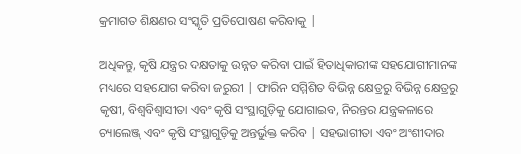କ୍ରମାଗତ ଶିକ୍ଷଣର ସଂସ୍କୃତି ପ୍ରତିପୋଷଣ କରିବାକୁ |

ଅଧିକନ୍ତୁ, କୃଷି ଯନ୍ତ୍ରର ଦକ୍ଷତାକୁ ଉନ୍ନତ କରିବା ପାଇଁ ହିତାଧିକାରୀଙ୍କ ସହଯୋଗୀମାନଙ୍କ ମଧ୍ୟରେ ସହଯୋଗ କରିବା ଜରୁରୀ | ଫାରିନ ସମ୍ମିଶିତ ବିଭିନ୍ନ କ୍ଷେତ୍ରରୁ ବିଭିନ୍ନ କ୍ଷେତ୍ରରୁ କୃଷୀ, ବିଶ୍ୱବିଶ୍ୱାସୀତା ଏବଂ କୃଷି ସଂସ୍ଥାଗୁଡ଼ିକୁ ଯୋଗାଇବ, ନିରନ୍ତର ଯନ୍ତ୍ରକଳାରେ ଚ୍ୟାଲେଞ୍ଜ୍ ଏବଂ କୃଷି ସଂସ୍ଥାଗୁଡ଼ିକୁ ଅନ୍ତର୍ଭୁକ୍ତ କରିବ | ସହଭାଗୀତା ଏବଂ ଅଂଶୀଦାର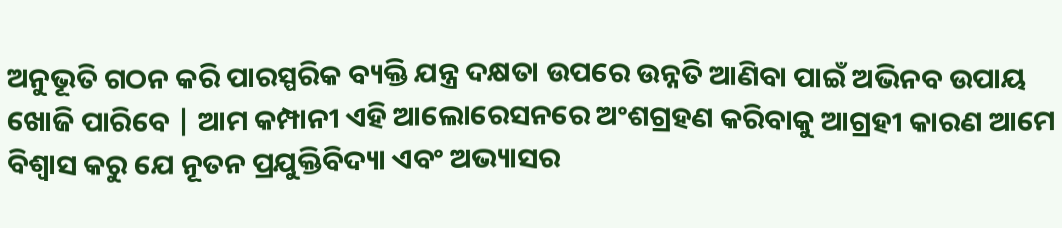ଅନୁଭୂତି ଗଠନ କରି ପାରସ୍ପରିକ ବ୍ୟକ୍ତି ଯନ୍ତ୍ର ଦକ୍ଷତା ଉପରେ ଉନ୍ନତି ଆଣିବା ପାଇଁ ଅଭିନବ ଉପାୟ ଖୋଜି ପାରିବେ | ଆମ କମ୍ପାନୀ ଏହି ଆଲୋରେସନରେ ଅଂଶଗ୍ରହଣ କରିବାକୁ ଆଗ୍ରହୀ କାରଣ ଆମେ ବିଶ୍ୱାସ କରୁ ଯେ ନୂତନ ପ୍ରଯୁକ୍ତିବିଦ୍ୟା ଏବଂ ଅଭ୍ୟାସର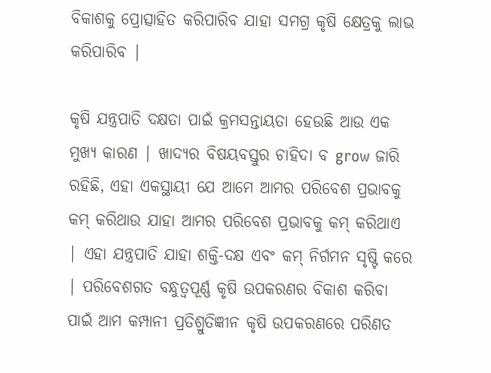ବିକାଶକୁ ପ୍ରୋତ୍ସାହିତ କରିପାରିବ ଯାହା ସମଗ୍ର କୃଷି କ୍ଷେତ୍ରକୁ ଲାଭ କରିପାରିବ |

କୃଷି ଯନ୍ତ୍ରପାତି ଦକ୍ଷତା ପାଇଁ କ୍ରମସନ୍ତାୟତା ହେଉଛି ଆଉ ଏକ ମୁଖ୍ୟ କାରଣ | ଖାଦ୍ୟର ବିଷୟବସ୍ତୁର ଚାହିଦା ବ grow ଜାରି ରହିଛି, ଏହା ଏକସ୍ଥାୟୀ ଯେ ଆମେ ଆମର ପରିବେଶ ପ୍ରଭାବକୁ କମ୍ କରିଥାଉ ଯାହା ଆମର ପରିବେଶ ପ୍ରଭାବକୁ କମ୍ କରିଥାଏ | ଏହା ଯନ୍ତ୍ରପାତି ଯାହା ଶକ୍ତି-ଦକ୍ଷ ଏବଂ କମ୍ ନିର୍ଗମନ ସୃଷ୍ଟି କରେ | ପରିବେଶଗତ ବନ୍ଧୁତ୍ୱପୂର୍ଣ୍ଣ କୃଷି ଉପକରଣର ବିକାଶ କରିବା ପାଇଁ ଆମ କମ୍ପାନୀ ପ୍ରତିଶ୍ରୁତିଜ୍ଞୀନ କୃଷି ଉପକରଣରେ ପରିଣତ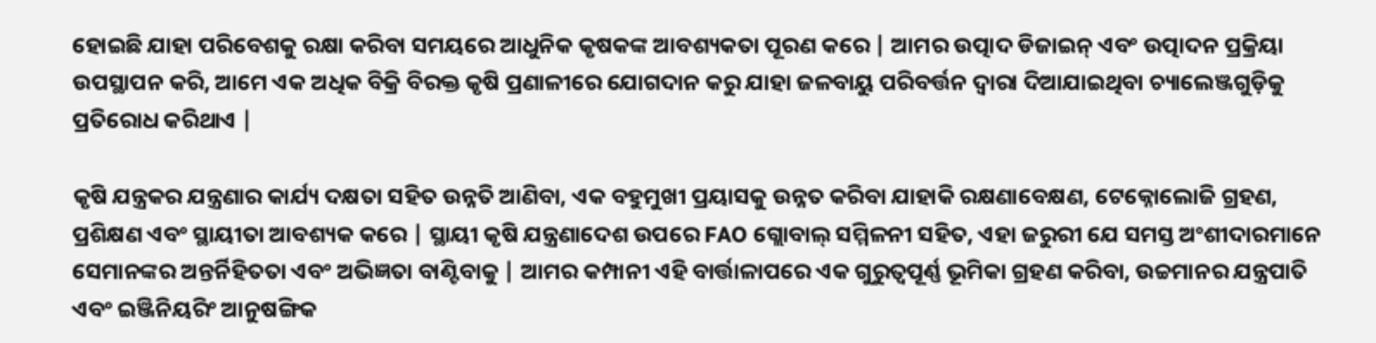ହୋଇଛି ଯାହା ପରିବେଶକୁ ରକ୍ଷା କରିବା ସମୟରେ ଆଧୁନିକ କୃଷକଙ୍କ ଆବଶ୍ୟକତା ପୂରଣ କରେ | ଆମର ଉତ୍ପାଦ ଡିଜାଇନ୍ ଏବଂ ଉତ୍ପାଦନ ପ୍ରକ୍ରିୟା ଉପସ୍ଥାପନ କରି, ଆମେ ଏକ ଅଧିକ ବିକ୍ରି ବିରକ୍ତ କୃଷି ପ୍ରଣାଳୀରେ ଯୋଗଦାନ କରୁ ଯାହା ଜଳବାୟୁ ପରିବର୍ତ୍ତନ ଦ୍ୱାରା ଦିଆଯାଇଥିବା ଚ୍ୟାଲେଞ୍ଜଗୁଡ଼ିକୁ ପ୍ରତିରୋଧ କରିଥାଏ |

କୃଷି ଯନ୍ତ୍ରକର ଯନ୍ତ୍ରଣାର କାର୍ଯ୍ୟ ଦକ୍ଷତା ସହିତ ଉନ୍ନତି ଆଣିବା, ଏକ ବହୁମୁଖୀ ପ୍ରୟାସକୁ ଉନ୍ନତ କରିବା ଯାହାକି ରକ୍ଷଣାବେକ୍ଷଣ, ଟେକ୍ନୋଲୋଜି ଗ୍ରହଣ, ପ୍ରଶିକ୍ଷଣ ଏବଂ ସ୍ଥାୟୀତା ଆବଶ୍ୟକ କରେ | ସ୍ଥାୟୀ କୃଷି ଯନ୍ତ୍ରଣାଦେଶ ଉପରେ FAO ଗ୍ଲୋବାଲ୍ ସମ୍ମିଳନୀ ସହିତ, ଏହା ଜରୁରୀ ଯେ ସମସ୍ତ ଅଂଶୀଦାରମାନେ ସେମାନଙ୍କର ଅନ୍ତର୍ନିହିତତା ଏବଂ ଅଭିଜ୍ଞତା ବାଣ୍ଟିବାକୁ | ଆମର କମ୍ପାନୀ ଏହି ବାର୍ତ୍ତାଳାପରେ ଏକ ଗୁରୁତ୍ୱପୂର୍ଣ୍ଣ ଭୂମିକା ଗ୍ରହଣ କରିବା, ଉଚ୍ଚମାନର ଯନ୍ତ୍ରପାତି ଏବଂ ଇଞ୍ଜିନିୟରିଂ ଆନୁଷଙ୍ଗିକ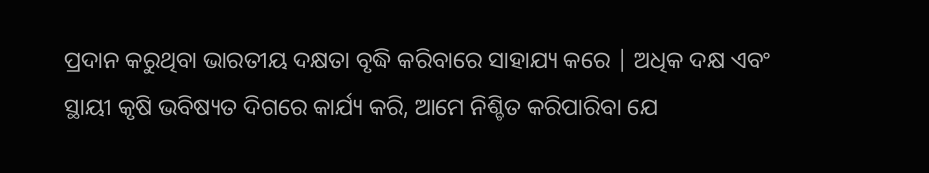ପ୍ରଦାନ କରୁଥିବା ଭାରତୀୟ ଦକ୍ଷତା ବୃଦ୍ଧି କରିବାରେ ସାହାଯ୍ୟ କରେ | ଅଧିକ ଦକ୍ଷ ଏବଂ ସ୍ଥାୟୀ କୃଷି ଭବିଷ୍ୟତ ଦିଗରେ କାର୍ଯ୍ୟ କରି, ଆମେ ନିଶ୍ଚିତ କରିପାରିବା ଯେ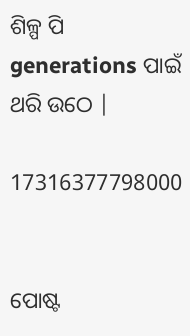ଶିଳ୍ପ ପି generations ପାଇଁ ଥରି ଉଠେ |

17316377798000


ପୋଷ୍ଟ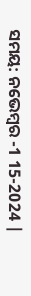ସମୟ: ନଭେମ୍ବର -1 15-2024 |